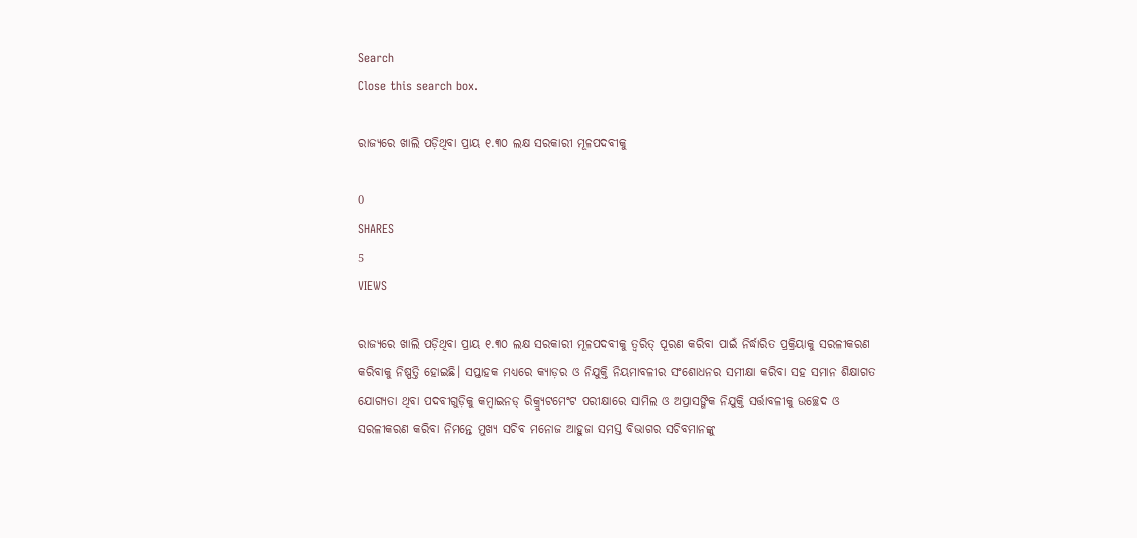Search
Close this search box.

ରାଜ୍ୟରେ ଖାଲି ପଡ଼ିଥିବା ପ୍ରାୟ ୧.୩୦ ଲକ୍ଷ ସରକାରୀ ମୂଳପଦବୀକୁ

0
SHARES
5
VIEWS

ରାଜ୍ୟରେ ଖାଲି ପଡ଼ିଥିବା ପ୍ରାୟ ୧.୩୦ ଲକ୍ଷ ସରକାରୀ ମୂଳପଦବୀକୁ ତ୍ୱରିତ୍ ପୂରଣ କରିବା ପାଇଁ ନିର୍ଦ୍ଧାରିତ ପ୍ରକ୍ରିୟାକୁ ସରଳୀକରଣ କରିବାକୁ ନିଷ୍ପତ୍ତି ହୋଇଛି। ସପ୍ତାହକ ମଧ୍ୟରେ କ୍ୟାଡ଼ର ଓ ନିଯୁକ୍ତି ନିୟମାବଳୀର ସଂଶୋଧନର ସମୀକ୍ଷା କରିବା ସହ ସମାନ ଶିକ୍ଷାଗତ ଯୋଗ୍ୟତା ଥିବା ପଦବୀଗୁଡ଼ିକୁ କମ୍ବାଇନଡ୍ ରିକ୍ର‌୍ୟୁଟମେଂଟ ପରୀକ୍ଷାରେ ସାମିଲ ଓ ଅପ୍ରାସଙ୍ଗିକ ନିଯୁକ୍ତି ସର୍ତ୍ତାବଳୀକୁ ଉଚ୍ଛେଦ ଓ ସରଳୀକରଣ କରିବା ନିମନ୍ତେ ମୁଖ୍ୟ ସଚିବ ମନୋଜ ଆହୁଜା ସମସ୍ତ ବିଭାଗର ସଚିବମାନଙ୍କୁ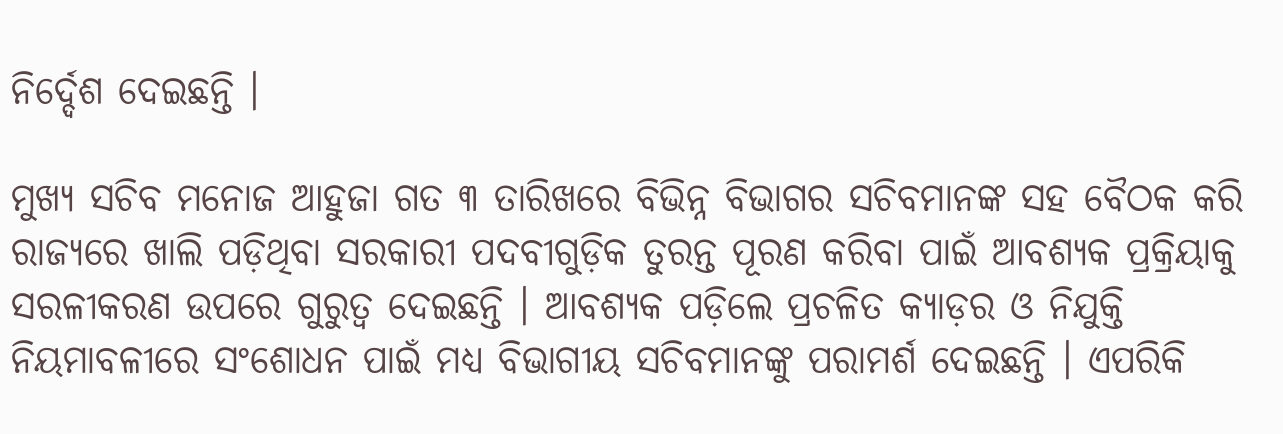ନିର୍ଦ୍ଦେଶ ଦେଇଛନ୍ତି ।

ମୁଖ୍ୟ ସଚିବ ମନୋଜ ଆହୁଜା ଗତ ୩ ତାରିଖରେ ବିଭିନ୍ନ ବିଭାଗର ସଚିବମାନଙ୍କ ସହ ବୈଠକ କରି ରାଜ୍ୟରେ ଖାଲି ପଡ଼ିଥିବା ସରକାରୀ ପଦବୀଗୁଡ଼ିକ ତୁରନ୍ତ ପୂରଣ କରିବା ପାଇଁ ଆବଶ୍ୟକ ପ୍ରକ୍ରିୟାକୁ ସରଳୀକରଣ ଉପରେ ଗୁରୁତ୍ୱ ଦେଇଛନ୍ତି । ଆବଶ୍ୟକ ପଡ଼ିଲେ ପ୍ରଚଳିତ କ୍ୟାଡ଼ର ଓ ନିଯୁକ୍ତି ନିୟମାବଳୀରେ ସଂଶୋଧନ ପାଇଁ ମଧ୍ୟ ବିଭାଗୀୟ ସଚିବମାନଙ୍କୁ ପରାମର୍ଶ ଦେଇଛନ୍ତି । ଏପରିକି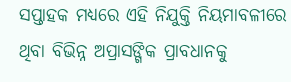ସପ୍ତାହକ ମଧ୍ୟରେ ଏହି ନିଯୁକ୍ତି ନିୟମାବଳୀରେ ଥିବା ବିଭିନ୍ନ ଅପ୍ରାସଙ୍ଗିକ ପ୍ରାବଧାନକୁ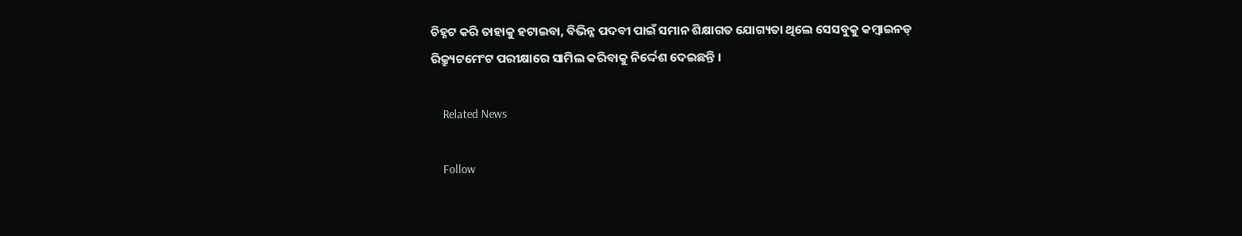ଚିହ୍ନଟ କରି ତାହାକୁ ହଟାଇବା, ବିଭିନ୍ନ ପଦବୀ ପାଇଁ ସମାନ ଶିକ୍ଷାଗତ ଯୋଗ୍ୟତା ଥିଲେ ସେସବୁକୁ କମ୍ବାଇନଡ୍ ରିକ୍ର‌୍ୟୁଟମେଂଟ ପରୀକ୍ଷାରେ ସାମିଲ କରିବାକୁ ନିର୍ଦ୍ଦେଶ ଦେଇଛନ୍ତି ।

    Related News

    Follow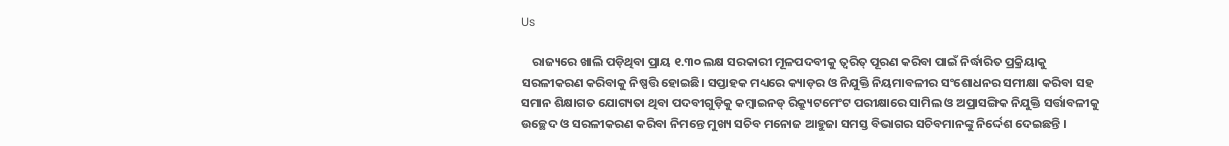Us

    ରାଜ୍ୟରେ ଖାଲି ପଡ଼ିଥିବା ପ୍ରାୟ ୧.୩୦ ଲକ୍ଷ ସରକାରୀ ମୂଳପଦବୀକୁ ତ୍ୱରିତ୍ ପୂରଣ କରିବା ପାଇଁ ନିର୍ଦ୍ଧାରିତ ପ୍ରକ୍ରିୟାକୁ ସରଳୀକରଣ କରିବାକୁ ନିଷ୍ପତ୍ତି ହୋଇଛି। ସପ୍ତାହକ ମଧ୍ୟରେ କ୍ୟାଡ଼ର ଓ ନିଯୁକ୍ତି ନିୟମାବଳୀର ସଂଶୋଧନର ସମୀକ୍ଷା କରିବା ସହ ସମାନ ଶିକ୍ଷାଗତ ଯୋଗ୍ୟତା ଥିବା ପଦବୀଗୁଡ଼ିକୁ କମ୍ବାଇନଡ୍ ରିକ୍ର‌୍ୟୁଟମେଂଟ ପରୀକ୍ଷାରେ ସାମିଲ ଓ ଅପ୍ରାସଙ୍ଗିକ ନିଯୁକ୍ତି ସର୍ତ୍ତାବଳୀକୁ ଉଚ୍ଛେଦ ଓ ସରଳୀକରଣ କରିବା ନିମନ୍ତେ ମୁଖ୍ୟ ସଚିବ ମନୋଜ ଆହୁଜା ସମସ୍ତ ବିଭାଗର ସଚିବମାନଙ୍କୁ ନିର୍ଦ୍ଦେଶ ଦେଇଛନ୍ତି ।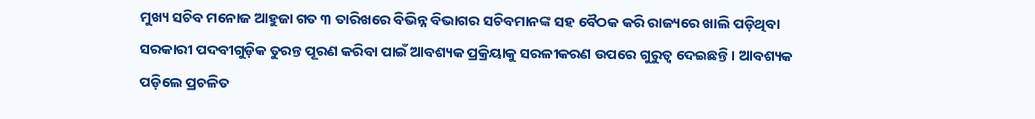ମୁଖ୍ୟ ସଚିବ ମନୋଜ ଆହୁଜା ଗତ ୩ ତାରିଖରେ ବିଭିନ୍ନ ବିଭାଗର ସଚିବମାନଙ୍କ ସହ ବୈଠକ କରି ରାଜ୍ୟରେ ଖାଲି ପଡ଼ିଥିବା ସରକାରୀ ପଦବୀଗୁଡ଼ିକ ତୁରନ୍ତ ପୂରଣ କରିବା ପାଇଁ ଆବଶ୍ୟକ ପ୍ରକ୍ରିୟାକୁ ସରଳୀକରଣ ଉପରେ ଗୁରୁତ୍ୱ ଦେଇଛନ୍ତି । ଆବଶ୍ୟକ ପଡ଼ିଲେ ପ୍ରଚଳିତ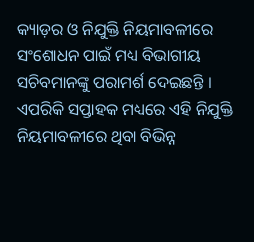କ୍ୟାଡ଼ର ଓ ନିଯୁକ୍ତି ନିୟମାବଳୀରେ ସଂଶୋଧନ ପାଇଁ ମଧ୍ୟ ବିଭାଗୀୟ ସଚିବମାନଙ୍କୁ ପରାମର୍ଶ ଦେଇଛନ୍ତି । ଏପରିକି ସପ୍ତାହକ ମଧ୍ୟରେ ଏହି ନିଯୁକ୍ତି ନିୟମାବଳୀରେ ଥିବା ବିଭିନ୍ନ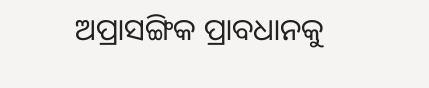ଅପ୍ରାସଙ୍ଗିକ ପ୍ରାବଧାନକୁ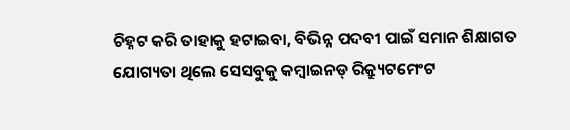ଚିହ୍ନଟ କରି ତାହାକୁ ହଟାଇବା, ବିଭିନ୍ନ ପଦବୀ ପାଇଁ ସମାନ ଶିକ୍ଷାଗତ ଯୋଗ୍ୟତା ଥିଲେ ସେସବୁକୁ କମ୍ବାଇନଡ୍ ରିକ୍ର‌୍ୟୁଟମେଂଟ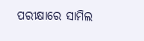ପରୀକ୍ଷାରେ ସାମିଲ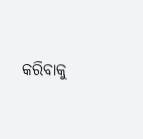କରିବାକୁ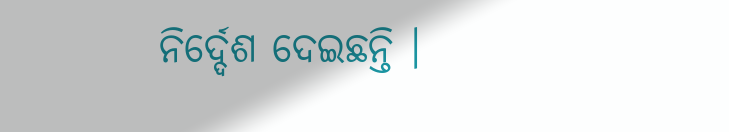ନିର୍ଦ୍ଦେଶ ଦେଇଛନ୍ତି ।